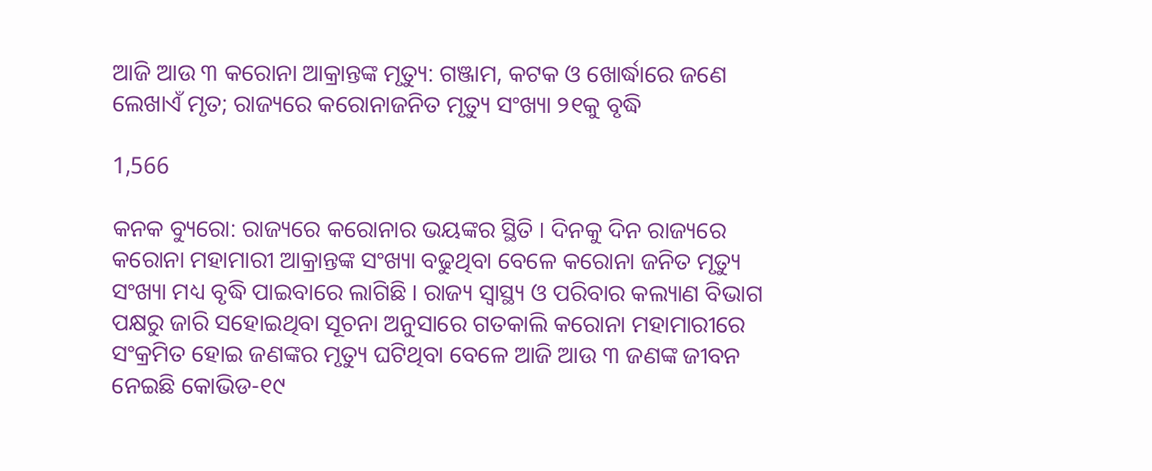ଆଜି ଆଉ ୩ କରୋନା ଆକ୍ରାନ୍ତଙ୍କ ମୃତ୍ୟୁ: ଗଞ୍ଜାମ, କଟକ ଓ ଖୋର୍ଦ୍ଧାରେ ଜଣେ ଲେଖାଏଁ ମୃତ; ରାଜ୍ୟରେ କରୋନାଜନିତ ମୃତ୍ୟୁ ସଂଖ୍ୟା ୨୧କୁ ବୃଦ୍ଧି

1,566

କନକ ବ୍ୟୁରୋ: ରାଜ୍ୟରେ କରୋନାର ଭୟଙ୍କର ସ୍ଥିତି । ଦିନକୁ ଦିନ ରାଜ୍ୟରେ କରୋନା ମହାମାରୀ ଆକ୍ରାନ୍ତଙ୍କ ସଂଖ୍ୟା ବଢୁଥିବା ବେଳେ କରୋନା ଜନିତ ମୃତ୍ୟୁ ସଂଖ୍ୟା ମଧ୍ୟ ବୃଦ୍ଧି ପାଇବାରେ ଲାଗିଛି । ରାଜ୍ୟ ସ୍ୱାସ୍ଥ୍ୟ ଓ ପରିବାର କଲ୍ୟାଣ ବିଭାଗ ପକ୍ଷରୁ ଜାରି ସହୋଇଥିବା ସୂଚନା ଅନୁସାରେ ଗତକାଲି କରୋନା ମହାମାରୀରେ ସଂକ୍ରମିତ ହୋଇ ଜଣଙ୍କର ମୃତ୍ୟୁ ଘଟିଥିବା ବେଳେ ଆଜି ଆଉ ୩ ଜଣଙ୍କ ଜୀବନ ନେଇଛି କୋଭିଡ-୧୯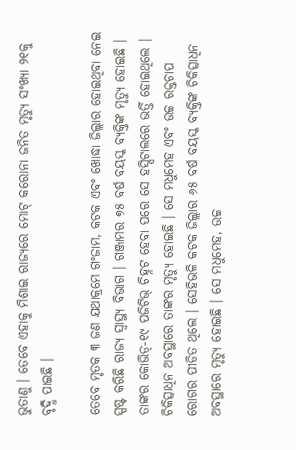ଭୁତାଣୁ । ତେବେ ଏହାକୁ ମିଶାଇ ରାଜ୍ୟରେ ମୋଟ୍ କରୋନା ଜନିତ ମୃତ୍ୟୁ ସଂଖ୍ୟା ୨୧କୁ ବୃଦ୍ଧି ପାଇଛି ।

ତେବେ ମୃତକ ୩ ଜଣ ଯଥାକ୍ରମେ ଗଂଜାମ, କଟକ ଏବଂ ଖୋଦ୍ଧା ଜିଲ୍ଲାର ହୋଇଥିବା ନେଇ ସ୍ପଷ୍ଟ କରିଛି ରାଜ୍ୟ ସ୍ୱାସ୍ଥ୍ୟ ବିଭାଗ । ଗଞ୍ଜାମର ୭୫ ବର୍ଷ ବୟସ୍କ ବ୍ୟକ୍ତିଙ୍କ ମୃତ୍ୟୁ ହୋଇଛି । ତାଙ୍କର କୋଭିଡ୍-୧୯ ପଜିଟିଭ୍ ଚିହ୍ନଟ ହେବା ପରେ ସେ ହସ୍ପିଟାଲରେ ଭର୍ତ୍ତି ହୋଇଥିଲେ । ଚିକିତ୍ସାଧିନ ଅବସ୍ଥାରେ ତାଙ୍କର ମୃତ୍ୟୁ ହୋଇଛି । ସେ ମଧୁମେହ ଏବଂ ଉଚ୍ଚ ରକ୍ତଚାପ ରୋଗର ପୀଡିତ ଥିଲେ । ସେହିଭଳି କଟକ ଜିଲ୍ଲାର ୬୫ ବର୍ଷ ବୟସ୍କ ବ୍ୟକ୍ତିଙ୍କ ଚିକିତ୍ସାଧିନ ଅବସ୍ଥାରେ ମୃତ୍ୟୁ ହୋଇଛି । ସେ ମଧୁମେହ, ଉଚ୍ଚ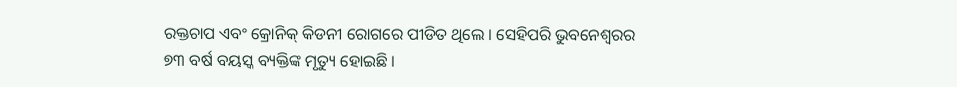ରକ୍ତଚାପ ଏବଂ କ୍ରୋନିକ୍ କିଡନୀ ରୋଗରେ ପୀଡିତ ଥିଲେ । ସେହିପରି ଭୁବନେଶ୍ୱରର ୭୩ ବର୍ଷ ବୟସ୍କ ବ୍ୟକ୍ତିଙ୍କ ମୃତ୍ୟୁ ହୋଇଛି ।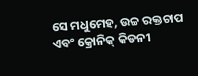ସେ ମଧୁମେହ, ଉଚ୍ଚ ରକ୍ତଚାପ ଏବଂ କ୍ରୋନିକ୍ କିଡନୀ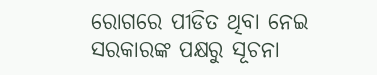ରୋଗରେ ପୀଡିତ ଥିବା ନେଇ ସରକାରଙ୍କ ପକ୍ଷରୁ ସୂଚନା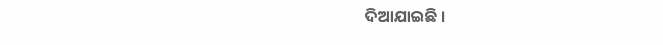ଦିଆଯାଇଛି ।